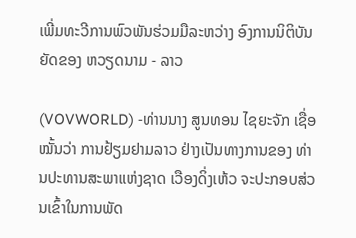ເພີ່ມທະວີການພົວພັນຮ່ວມມືລະຫວ່າງ ອົງການນິຕິບັນຍັດຂອງ ຫວຽດນາມ - ລາວ

(VOVWORLD) -ທ່ານນາງ ສູນທອນ ໄຊຍະຈັກ ເຊື່ອໝັ້ນວ່າ ການຢ້ຽມຢາມລາວ ຢ່າງເປັນທາງການຂອງ ທ່ານປະທານສະພາແຫ່ງຊາດ ເວືອງດິ່ງເຫ້ວ ຈະປະກອບສ່ວນເຂົ້າໃນການພັດ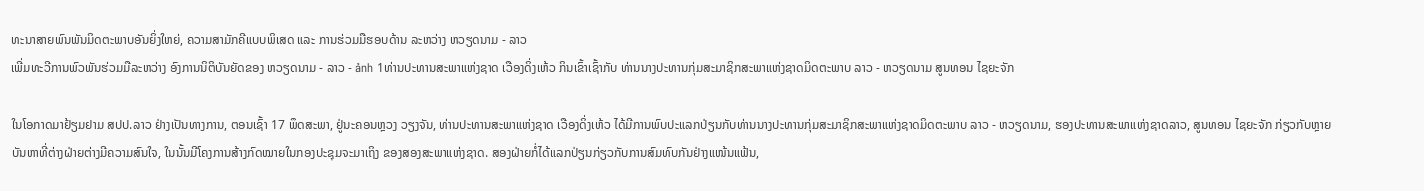ທະນາສາຍພົນພັນມິດຕະພາບອັນຍິ່ງໃຫຍ່, ຄວາມສາມັກຄີແບບພິເສດ ແລະ ການຮ່ວມມືຮອບດ້ານ ລະຫວ່າງ ຫວຽດນາມ - ລາວ
ເພີ່ມທະວີການພົວພັນຮ່ວມມືລະຫວ່າງ ອົງການນິຕິບັນຍັດຂອງ ຫວຽດນາມ - ລາວ - ảnh 1ທ່ານປະທານສະພາແຫ່ງຊາດ ເວືອງດິ່ງເຫ້ວ ກິນເຂົ້າເຊົ້າກັບ ທ່ານນາງປະທານກຸ່ມສະມາຊິກສະພາແຫ່ງຊາດມິດຕະພາບ ລາວ - ຫວຽດນາມ ສູນທອນ ໄຊຍະຈັກ

ໃນໂອກາດມາຢ້ຽມຢາມ ສປປ.ລາວ ຢ່າງເປັນທາງການ, ຕອນເຊົ້າ 17 ພຶດສະພາ, ຢູ່ນະຄອນຫຼວງ ວຽງຈັນ, ທ່ານປະທານສະພາແຫ່ງຊາດ ເວືອງດິ່ງເຫ້ວ ໄດ້ມີການພົບປະແລກປ່ຽນກັບທ່ານນາງປະທານກຸ່ມສະມາຊິກສະພາແຫ່ງຊາດມິດຕະພາບ ລາວ - ຫວຽດນາມ, ຮອງປະທານສະພາແຫ່ງຊາດລາວ, ສູນທອນ ໄຊຍະຈັກ ກ່ຽວກັບຫຼາຍບັນຫາທີ່ຕ່າງຝ່າຍຕ່າງມີຄວາມສົນໃຈ, ໃນນັ້ນມີໂຄງການສ້າງກົດໝາຍໃນກອງປະຊຸມຈະມາເຖິງ ຂອງສອງສະພາແຫ່ງຊາດ. ສອງຝ່າຍກໍ່ໄດ້ແລກປ່ຽນກ່ຽວກັບການສົມທົບກັນຢ່າງແໜ້ນແຟ້ນ,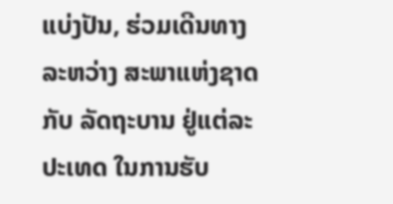ແບ່ງປັນ, ຮ່ວມເດີນທາງລະຫວ່າງ ສະພາແຫ່ງຊາດ ກັບ ລັດຖະບານ ຢູ່ແຕ່ລະປະເທດ ໃນການຮັບ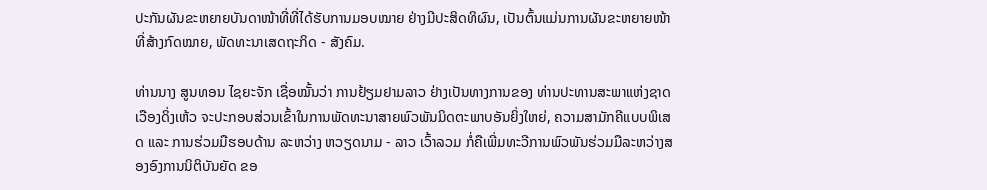ປະກັນຜັນຂະຫຍາຍບັນດາໜ້າທີ່ທີ່ໄດ້ຮັບການມອບໝາຍ ຢ່າງມີປະສິດທິຜົນ, ເປັນຕົ້ນແມ່ນການຜັນຂະຫຍາຍໜ້າທີ່ສ້າງກົດໝາຍ, ພັດທະນາເສດຖະກິດ - ສັງຄົມ.

ທ່ານນາງ ສູນທອນ ໄຊຍະຈັກ ເຊື່ອໝັ້ນວ່າ ການຢ້ຽມຢາມລາວ ຢ່າງເປັນທາງການຂອງ ທ່ານປະທານສະພາແຫ່ງຊາດ ເວືອງດິ່ງເຫ້ວ ຈະປະກອບສ່ວນເຂົ້າໃນການພັດທະນາສາຍພົວພັນມິດຕະພາບອັນຍິ່ງໃຫຍ່, ຄວາມສາມັກຄີແບບພິເສດ ແລະ ການຮ່ວມມືຮອບດ້ານ ລະຫວ່າງ ຫວຽດນາມ - ລາວ ເວົ້າລວມ ກໍ່ຄືເພີ່ມທະວີການພົວພັນຮ່ວມມືລະຫວ່າງສອງອົງການນິຕິບັນຍັດ ຂອ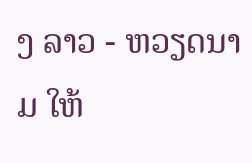ງ ລາວ - ຫວຽດນາມ ໃຫ້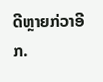ດີຫຼາຍກ່ວາອີກ.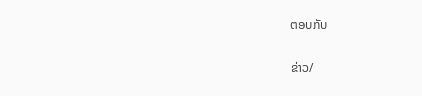ຕອບກັບ

ຂ່າວ/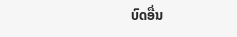ບົດອື່ນ